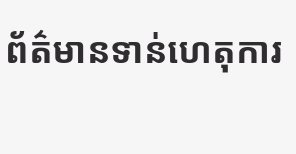ព័ត៌មានទាន់ហេតុការ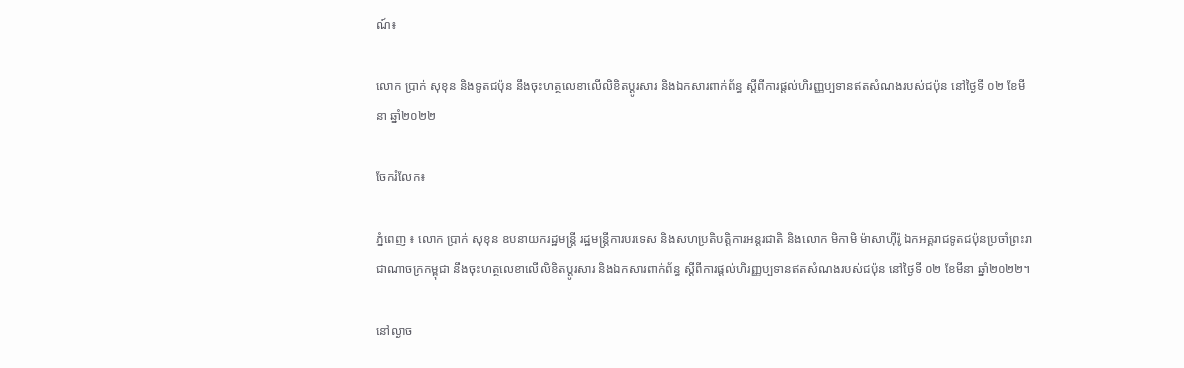ណ៍៖

លោក ប្រាក់ សុខុន និងទូតជប៉ុន នឹងចុះហត្ថលេខាលើលិខិតប្ដូរសារ និងឯកសារពាក់ព័ន្ធ ស្ដីពីការផ្ដល់ហិរញ្ញប្បទានឥតសំណងរបស់ជប៉ុន នៅថ្ងៃទី ០២ ខែមីនា ឆ្នាំ២០២២

ចែករំលែក៖

ភ្នំពេញ ៖ លោក ប្រាក់ សុខុន ឧបនាយករដ្ឋមន្ត្រី រដ្ឋមន្ត្រីការបរទេស និងសហប្រតិបត្តិការអន្តរជាតិ និងលោក មិកាមិ ម៉ាសាហ៊ីរ៉ូ ឯកអគ្គរាជទូតជប៉ុនប្រចាំព្រះរាជាណាចក្រកម្ពុជា នឹងចុះហត្ថលេខាលើលិខិតប្ដូរសារ និងឯកសារពាក់ព័ន្ធ ស្ដីពីការផ្ដល់ហិរញ្ញប្បទានឥតសំណងរបស់ជប៉ុន នៅថ្ងៃទី ០២ ខែមីនា ឆ្នាំ២០២២។

នៅល្ងាច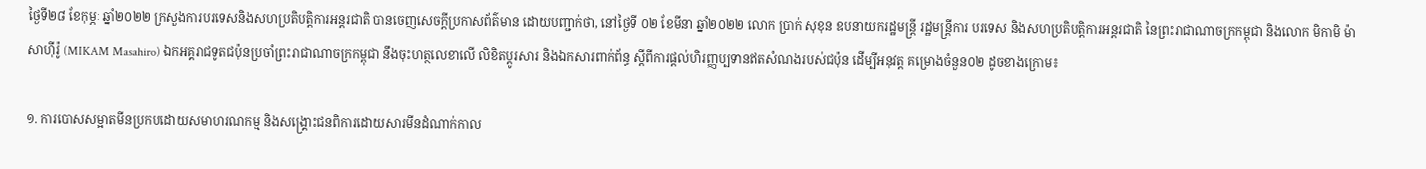ថ្ងៃទី២៨ ខែកុម្ភៈ ឆ្នាំ២០២២ ក្រសួងការបរទេសនិងសហប្រតិបត្តិការអន្តរជាតិ បានចេញសេចក្តីប្រកាសព័ត៌មាន ដោយបញ្ជាក់ថា, នៅថ្ងៃទី ០២ ខែមីនា ឆ្នាំ២០២២ លោក ប្រាក់ សុខុន ឧបនាយករដ្ឋមន្ត្រី រដ្ឋមន្ត្រីការ បរទេស និងសហប្រតិបត្តិការអន្តរជាតិ នៃព្រះរាជាណាចក្រកម្ពុជា និងលោក មិកាមិ ម៉ាសាហ៊ីរ៉ូ (MIKAM Masahiro) ឯកអគ្គរាជទូតជប៉ុនប្រចាំព្រះរាជាណាចក្រកម្ពុជា នឹងចុះហត្ថលេខាលើ លិខិតប្ដូរសារ និងឯកសារពាក់ព័ន្ធ ស្តីពីការផ្តល់ហិរញ្ញប្បទានឥតសំណងរបស់ជប៉ុន ដើម្បីអនុវត្ត គម្រោងចំនួន០២ ដូចខាងក្រោម៖

១. ការបោសសម្អាតមីនប្រកបដោយសមាហរណកម្ម និងសង្គ្រោះជនពិការដោយសារមីនដំណាក់កាល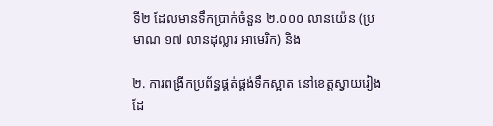ទី២ ដែលមានទឹកប្រាក់ចំនួន ២.០០០ លានយ៉េន (ប្រមាណ ១៧ លានដុល្លារ អាមេរិក) និង

២. ការពង្រីកប្រព័ន្ធផ្គត់ផ្គង់ទឹកស្អាត នៅខេត្តស្វាយរៀង ដែ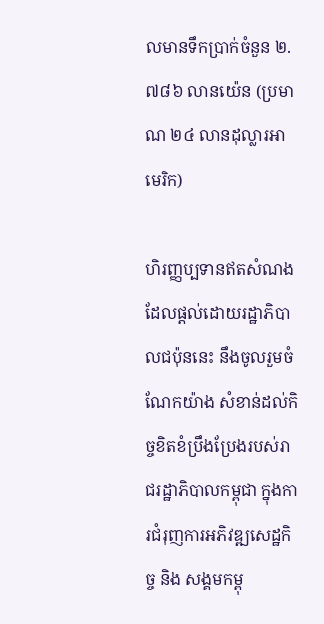លមានទឹកប្រាក់ចំនួន ២.៧៨៦ លានយ៉េន (ប្រមាណ ២៤ លានដុល្លារអាមេរិក)

ហិរញ្ញប្បទានឥតសំណងដែលផ្ដល់ដោយរដ្ឋាភិបាលជប៉ុននេះ នឹងចូលរួមចំណែកយ៉ាង សំខាន់ដល់កិច្ចខិតខំប្រឹងប្រែងរបស់រាជរដ្ឋាភិបាលកម្ពុជា ក្នុងការជំរុញការអភិវឌ្ឍសេដ្ឋកិច្ច និង សង្គមកម្ពុ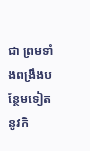ជា ព្រមទាំងពង្រឹងបន្ថែមទៀតនូវកិ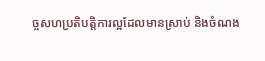ច្ចសហប្រតិបត្តិការល្អដែលមានស្រាប់ និងចំណង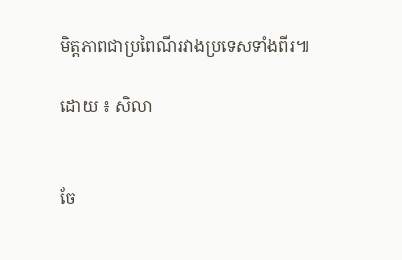មិត្តភាពជាប្រពៃណីរវាងប្រទេសទាំងពីរ៕

ដោយ ៖ សិលា


ចែ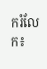ករំលែក៖